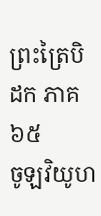ព្រះត្រៃបិដក ភាគ ៦៥
ចូឡវិយូហ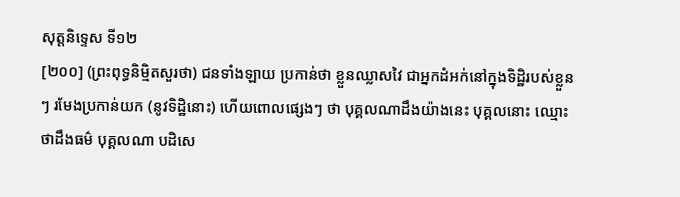សុត្តនិទ្ទេស ទី១២
[២០០] (ព្រះពុទ្ធនិមិ្មតសួរថា) ជនទាំងឡាយ ប្រកាន់ថា ខ្លួនឈ្លាសវៃ ជាអ្នកដំអក់នៅក្នុងទិដ្ឋិរបស់ខ្លួន ៗ រមែងប្រកាន់យក (នូវទិដ្ឋិនោះ) ហើយពោលផ្សេងៗ ថា បុគ្គលណាដឹងយ៉ាងនេះ បុគ្គលនោះ ឈ្មោះថាដឹងធម៌ បុគ្គលណា បដិសេ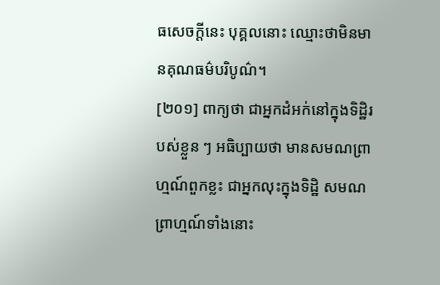ធសេចក្តីនេះ បុគ្គលនោះ ឈ្មោះថាមិនមានគុណធម៌បរិបូណ៌។
[២០១] ពាក្យថា ជាអ្នកដំអក់នៅក្នុងទិដ្ឋិរបស់ខ្លួន ៗ អធិប្បាយថា មានសមណព្រាហ្មណ៍ពួកខ្លះ ជាអ្នកលុះក្នុងទិដ្ឋិ សមណព្រាហ្មណ៍ទាំងនោះ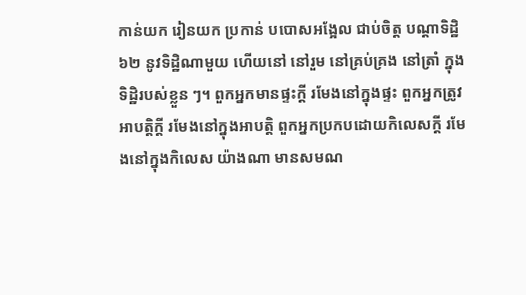កាន់យក រៀនយក ប្រកាន់ បបោសអង្អែល ជាប់ចិត្ត បណ្តាទិដ្ឋិ ៦២ នូវទិដ្ឋិណាមួយ ហើយនៅ នៅរួម នៅគ្រប់គ្រង នៅត្រាំ ក្នុងទិដ្ឋិរបស់ខ្លួន ៗ។ ពួកអ្នកមានផ្ទះក្តី រមែងនៅក្នុងផ្ទះ ពួកអ្នកត្រូវអាបត្តិក្តី រមែងនៅក្នុងអាបត្តិ ពួកអ្នកប្រកបដោយកិលេសក្តី រមែងនៅក្នុងកិលេស យ៉ាងណា មានសមណ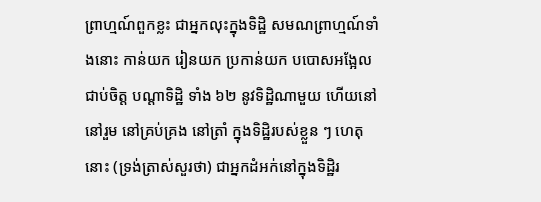ព្រាហ្មណ៍ពួកខ្លះ ជាអ្នកលុះក្នុងទិដ្ឋិ សមណព្រាហ្មណ៍ទាំងនោះ កាន់យក រៀនយក ប្រកាន់យក បបោសអង្អែល ជាប់ចិត្ត បណ្តាទិដ្ឋិ ទាំង ៦២ នូវទិដ្ឋិណាមួយ ហើយនៅ នៅរួម នៅគ្រប់គ្រង នៅត្រាំ ក្នុងទិដ្ឋិរបស់ខ្លួន ៗ ហេតុនោះ (ទ្រង់ត្រាស់សួរថា) ជាអ្នកដំអក់នៅក្នុងទិដ្ឋិរ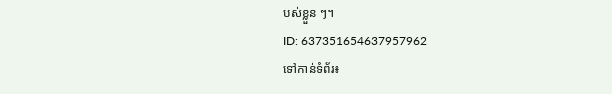បស់ខ្លួន ៗ។
ID: 637351654637957962
ទៅកាន់ទំព័រ៖